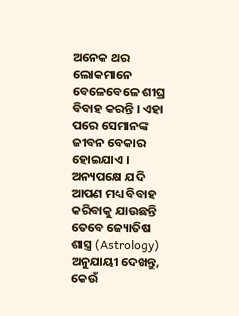ଅନେକ ଥର ଲୋକମାନେ ବେଳେବେଳେ ଶୀଘ୍ର ବିବାହ କରନ୍ତି । ଏହା ପରେ ସେମାନଙ୍କ ଜୀବନ ବେକାର ହୋଇଯାଏ । ଅନ୍ୟପକ୍ଷେ ଯଦି ଆପଣ ମଧ୍ୟ ବିବାହ କରିବାକୁ ଯାଉଛନ୍ତି ତେବେ ଜ୍ୟୋତିଷ ଶାସ୍ତ୍ର (Astrology) ଅନୁଯାୟୀ ଦେଖନ୍ତୁ, କେଉଁ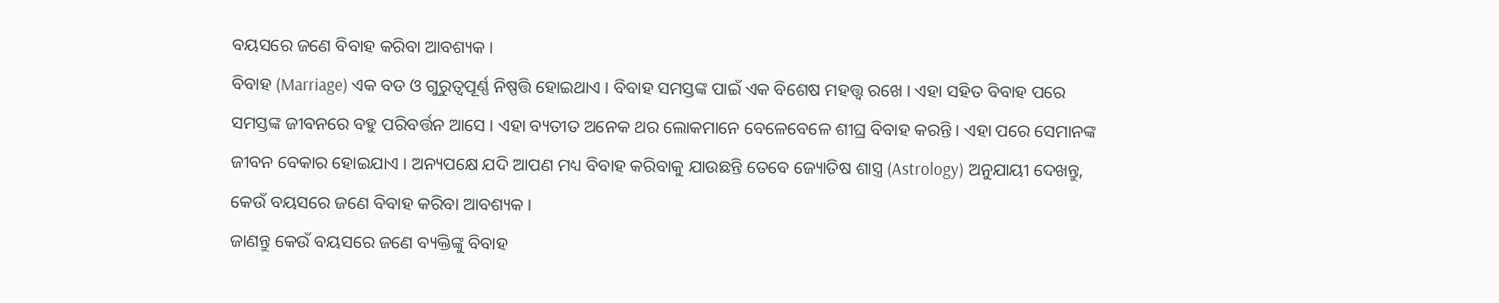ବୟସରେ ଜଣେ ବିବାହ କରିବା ଆବଶ୍ୟକ ।
ବିବାହ (Marriage) ଏକ ବଡ ଓ ଗୁରୁତ୍ୱପୂର୍ଣ୍ଣ ନିଷ୍ପତ୍ତି ହୋଇଥାଏ । ବିବାହ ସମସ୍ତଙ୍କ ପାଇଁ ଏକ ବିଶେଷ ମହତ୍ତ୍ୱ ରଖେ । ଏହା ସହିତ ବିବାହ ପରେ ସମସ୍ତଙ୍କ ଜୀବନରେ ବହୁ ପରିବର୍ତ୍ତନ ଆସେ । ଏହା ବ୍ୟତୀତ ଅନେକ ଥର ଲୋକମାନେ ବେଳେବେଳେ ଶୀଘ୍ର ବିବାହ କରନ୍ତି । ଏହା ପରେ ସେମାନଙ୍କ ଜୀବନ ବେକାର ହୋଇଯାଏ । ଅନ୍ୟପକ୍ଷେ ଯଦି ଆପଣ ମଧ୍ୟ ବିବାହ କରିବାକୁ ଯାଉଛନ୍ତି ତେବେ ଜ୍ୟୋତିଷ ଶାସ୍ତ୍ର (Astrology) ଅନୁଯାୟୀ ଦେଖନ୍ତୁ, କେଉଁ ବୟସରେ ଜଣେ ବିବାହ କରିବା ଆବଶ୍ୟକ ।
ଜାଣନ୍ତୁ କେଉଁ ବୟସରେ ଜଣେ ବ୍ୟକ୍ତିଙ୍କୁ ବିବାହ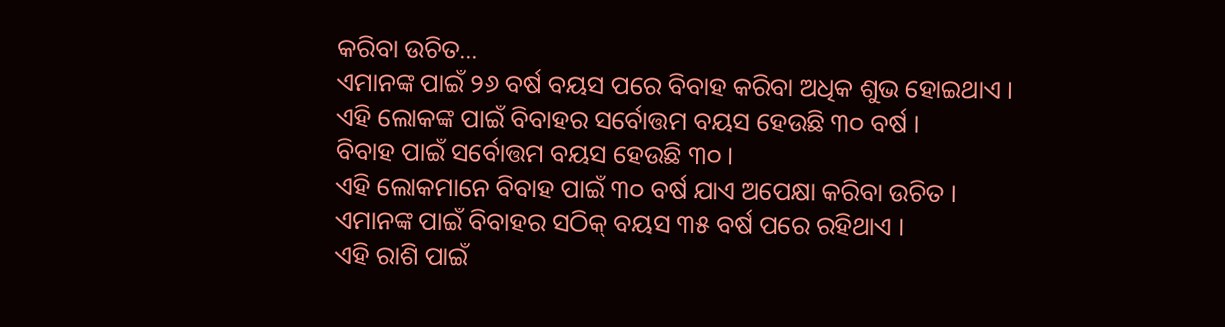କରିବା ଉଚିତ...
ଏମାନଙ୍କ ପାଇଁ ୨୬ ବର୍ଷ ବୟସ ପରେ ବିବାହ କରିବା ଅଧିକ ଶୁଭ ହୋଇଥାଏ ।
ଏହି ଲୋକଙ୍କ ପାଇଁ ବିବାହର ସର୍ବୋତ୍ତମ ବୟସ ହେଉଛି ୩୦ ବର୍ଷ ।
ବିବାହ ପାଇଁ ସର୍ବୋତ୍ତମ ବୟସ ହେଉଛି ୩୦ ।
ଏହି ଲୋକମାନେ ବିବାହ ପାଇଁ ୩୦ ବର୍ଷ ଯାଏ ଅପେକ୍ଷା କରିବା ଉଚିତ ।
ଏମାନଙ୍କ ପାଇଁ ବିବାହର ସଠିକ୍ ବୟସ ୩୫ ବର୍ଷ ପରେ ରହିଥାଏ ।
ଏହି ରାଶି ପାଇଁ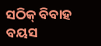ସଠିକ୍ ବିବାହ ବୟସ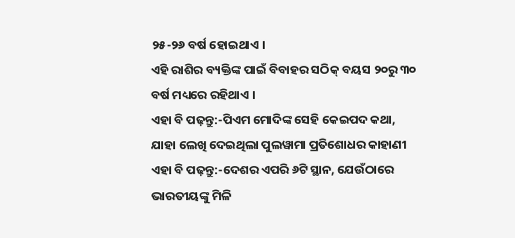୨୫-୨୬ ବର୍ଷ ହୋଇଥାଏ ।
ଏହି ରାଶିର ବ୍ୟକ୍ତିଙ୍କ ପାଇଁ ବିବାହର ସଠିକ୍ ବୟସ ୨୦ରୁ ୩୦ ବର୍ଷ ମଧ୍ୟରେ ରହିଥାଏ ।
ଏହା ବି ପଢ଼ନ୍ତୁ:-ପିଏମ ମୋଦିଙ୍କ ସେହି କେଇପଦ କଥା, ଯାହା ଲେଖି ଦେଇଥିଲା ପୁଲୱାମା ପ୍ରତିଶୋଧର କାହାଣୀ
ଏହା ବି ପଢ଼ନ୍ତୁ:-ଦେଶର ଏପରି ୬ଟି ସ୍ଥାନ, ଯେଉଁଠାରେ ଭାରତୀୟଙ୍କୁ ମିଳି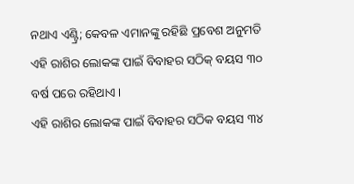ନଥାଏ ଏଣ୍ଟ୍ରି; କେବଳ ଏମାନଙ୍କୁ ରହିଛି ପ୍ରବେଶ ଅନୁମତି
ଏହି ରାଶିର ଲୋକଙ୍କ ପାଇଁ ବିବାହର ସଠିକ୍ ବୟସ ୩୦ ବର୍ଷ ପରେ ରହିଥାଏ ।
ଏହି ରାଶିର ଲୋକଙ୍କ ପାଇଁ ବିବାହର ସଠିକ ବୟସ ୩୪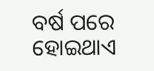ବର୍ଷ ପରେ ହୋଇଥାଏ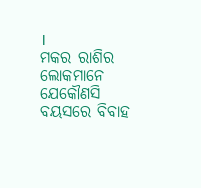।
ମକର ରାଶିର ଲୋକମାନେ ଯେକୌଣସି ବୟସରେ ବିବାହ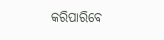କରିପାରିବେ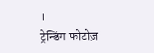।
ट्रेन्डिंग फोटोज़